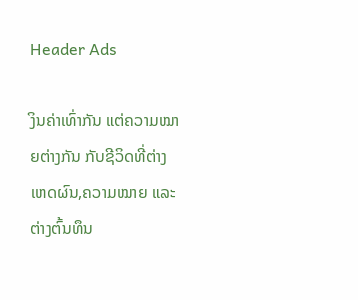Header Ads

ງິນຄ່າເທົ່າກັນ ແຕ່ຄວາມໝາຍຕ່າງກັນ ກັບຊີວິດທີ່ຕ່າງເຫດຜົນ,ຄວາມໝາຍ ແລະ ຕ່າງຕົ້ນທຶນ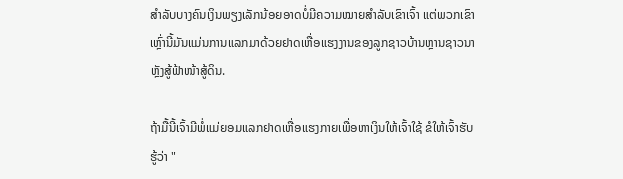ສໍາລັບບາງຄົນເງິນພຽງເລັກນ້ອຍອາດບໍ່ມີຄວາມໝາຍສໍາລັບເຂົາເຈົ້າ ແຕ່ພວກເຂົາເຫຼົ່ານີ້ມັນແມ່ນການແລກມາດ້ວຍຢາດເຫື່ອແຮງງານຂອງລູກຊາວບ້ານຫຼານຊາວນາຫຼັງສູ້ຟ້າໜ້າສູ້ດິນ.

ຖ້າມື້ນີ້ເຈົ້າມີພໍ່ແມ່ຍອມແລກຢາດເຫື່ອແຮງກາຍເພື່ອຫາເງິນໃຫ້ເຈົ້າໃຊ້ ຂໍໃຫ້ເຈົ້າຮັບຮູ້ວ່າ "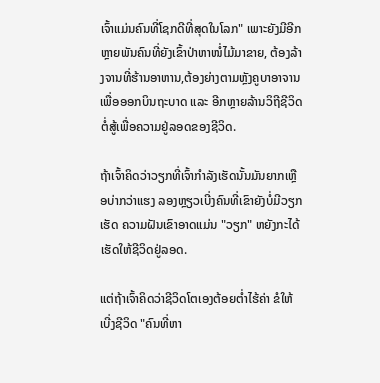ເຈົ້າແມ່ນຄົນທີ່ໂຊກດີທີ່ສຸດໃນໂລກ" ເພາະຍັງມີອີກຫຼາຍພັນຄົນທີ່ຍັງເຂົ້າປ່າຫາໜໍ່ໄມ້ມາຂາຍ, ຕ້ອງລ້າງຈານທີ່ຮ້ານອາຫານ,ຕ້ອງຍ່າງຕາມຫຼັງຄູບາອາຈານເພື່ອອອກບິນຖະບາດ ແລະ ອີກຫຼາຍລ້ານວິຖີຊີວິດຕໍ່ສູ້ເພື່ອຄວາມຢູ່ລອດຂອງຊີວິດ.

ຖ້າເຈົ້າຄິດວ່າວຽກທີ່ເຈົ້າກຳລັງເຮັດນັ້ນມັນຍາກເຫຼືອບ່າກວ່າແຮງ ລອງຫຼຽວເບີ່ງຄົນທີ່ເຂົາຍັງບໍ່ມີວຽກເຮັດ ຄວາມຝັນເຂົາອາດແມ່ນ "ວຽກ" ຫຍັງກະໄດ້ເຮັດໃຫ້ຊີວິດຢູ່ລອດ.

ແຕ່ຖ້າເຈົ້າຄິດວ່າຊີວິດໂຕເອງຕ້ອຍຕໍ່າໄຮ້ຄ່າ ຂໍໃຫ້ເບີ່ງຊີວິດ "ຄົນທີ່ຫາ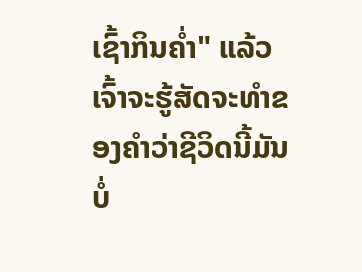ເຊົ້າກິນຄໍ່າ" ແລ້ວເຈົ້າຈະຮູ້ສັດຈະທໍາຂອງຄໍາວ່າຊີວິດນີ້ມັນບໍ່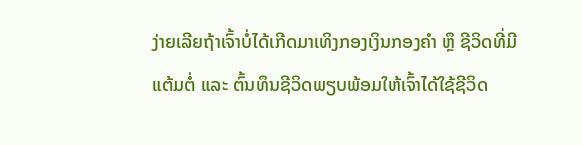ງ່າຍເລີຍຖ້າເຈົ້າບໍ່ໄດ້ເກີດມາເທິງກອງເງິນກອງຄໍາ ຫຼຶ ຊີວິດທີ່ມີແຕ້ມຕໍ່ ແລະ ຕົ້ນທຶນຊີວິດພຽບພ້ອມໃຫ້ເຈົ້າໄດ້ໃຊ້ຊີວິດ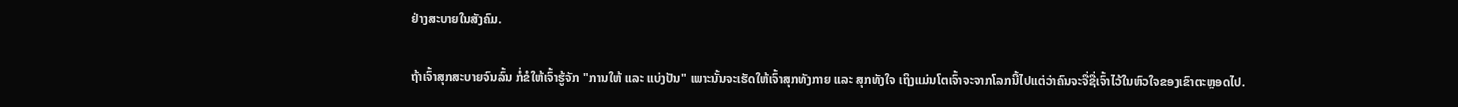ຢ່າງສະບາຍໃນສັງຄົມ.

ຖ້າເຈົ້າສຸກສະບາຍຈົນລົ້ນ ກໍ່ຂໍໃຫ້ເຈົ້າຮູ້ຈັກ "ການໃຫ້ ແລະ ແບ່ງປັນ" ເພາະນັ້ນຈະເຮັດໃຫ້ເຈົ້າສຸກທັງກາຍ ແລະ ສຸກທັງໃຈ ເຖິງແມ່ນໂຕເຈົ້າຈະຈາກໂລກນີ້ໄປແຕ່ວ່າຄົນຈະຈື່ຊື່ເຈົ້າໄວ້ໃນຫົວໃຈຂອງເຂົາຕະຫຼອດໄປ.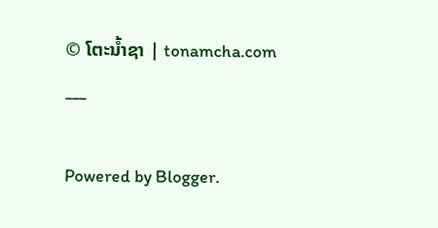© ໂຕະນໍ້າຊາ | tonamcha.com
___

Powered by Blogger.